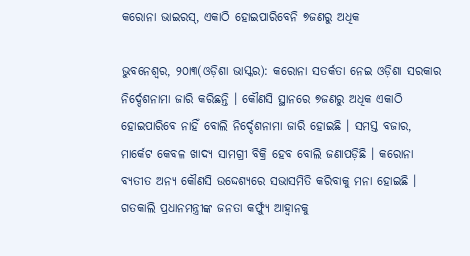କରୋନା ଭାଇରସ୍, ଏକାଠି ହୋଇପାରିବେନି ୭ଜଣରୁ ଅଧିକ

ଭୁବନେଶ୍ୱର, ୨୦ା୩(ଓଡ଼ିଶା ଭାସ୍କର): କରୋନା ସତର୍କତା ନେଇ ଓଡ଼ିଶା ସରକାର ନିର୍ଦ୍ଦେଶନାମା ଜାରି କରିଛନ୍ତି । କୌଣସି ସ୍ଥାନରେ ୭ଜଣରୁ ଅଧିକ ଏକାଠି ହୋଇପାରିବେ ନାହିଁ ବୋଲି ନିର୍ଦ୍ଦେଶନାମା ଜାରି ହୋଇଛି । ସମସ୍ତ ବଜାର, ମାର୍କେଟ କେବଳ ଖାଦ୍ୟ ସାମଗ୍ରୀ ବିକ୍ରି ହେବ ବୋଲି ଜଣାପଡ଼ିଛି । କରୋନା ବ୍ୟତୀତ ଅନ୍ୟ କୌଣସି ଉଦ୍ଦେଶ୍ୟରେ ସଭାସମିତି କରିବାକୁ ମନା ହୋଇଛି । ଗତକାଲି ପ୍ରଧାନମନ୍ତ୍ରୀଙ୍କ ଜନତା କର୍ଫ୍ୟୁ ଆହ୍ୱାନକୁ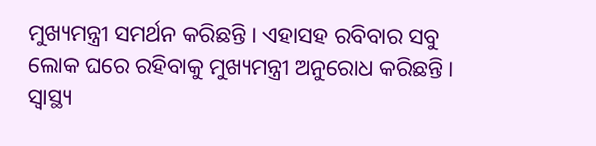ମୁଖ୍ୟମନ୍ତ୍ରୀ ସମର୍ଥନ କରିଛନ୍ତି । ଏହାସହ ରବିବାର ସବୁ ଲୋକ ଘରେ ରହିବାକୁ ମୁଖ୍ୟମନ୍ତ୍ରୀ ଅନୁରୋଧ କରିଛନ୍ତି । ସ୍ୱାସ୍ଥ୍ୟ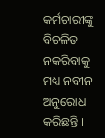କର୍ମଚାରୀଙ୍କୁ ବିଚଳିତ ନକରିବାକୁ ମଧ୍ୟ ନବୀନ ଅନୁରୋଧ କରିଛନ୍ତି ।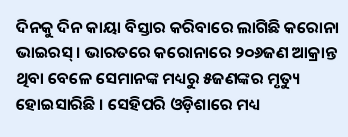ଦିନକୁ ଦିନ କାୟା ବିସ୍ତାର କରିବାରେ ଲାଗିଛି କରୋନା ଭାଇରସ୍ । ଭାରତରେ କରୋନାରେ ୨୦୬ଜଣ ଆକ୍ରାନ୍ତ ଥିବା ବେଳେ ସେମାନଙ୍କ ମଧ୍ୟରୁ ୫ଜଣଙ୍କର ମୃତ୍ୟୁ ହୋଇସାରିଛି । ସେହିପରି ଓଡ଼ିଶାରେ ମଧ୍ୟ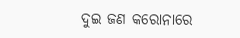ଦୁଇ ଜଣ କରୋନାରେ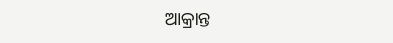ଆକ୍ରାନ୍ତ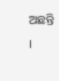ଅଛନ୍ତି ।